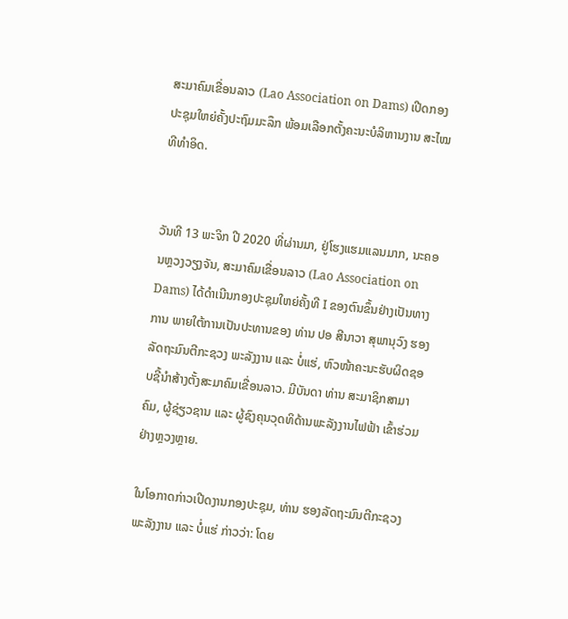ສະມາຄົມເຂື່ອນລາວ (Lao Association on Dams) ເປີດກອງປະຊຸມໃຫຍ່ຄັ້ງປະຖົມມະລຶກ ພ້ອມເລືອກຕັ້ງຄະນະບໍລິຫານງານ ສະໄໝທີທຳອິດ.


ວັນທີ 13 ພະຈິກ ປີ 2020 ທີ່ຜ່ານມາ, ຢູ່ໂຮງແຮມແລນມາກ, ນະຄອນຫຼວງວຽງຈັນ, ສະມາຄົມເຂື່ອນລາວ (Lao Association on Dams) ໄດ້ດຳເນີນກອງປະຊຸມໃຫຍ່ຄັ້ງທີ I ຂອງຕົນຂຶ້ນຢ່າງເປັນທາງການ ພາຍໃຕ້ການເປັນປະທານຂອງ ທ່ານ ປອ ສີນາວາ ສຸພານຸວົງ ຮອງລັດຖະມົນຕີກະຊວງ ພະລັງງານ ແລະ ບໍ່ແຮ່, ຫົວໜ້າຄະນະຮັບຜິດຊອບຊີ້ນຳສ້າງຕັ້ງສະມາຄົມເຂື່ອນລາວ. ມີບັນດາ ທ່ານ ສະມາຊິກສາມາຄົມ, ຜູ້ຊ່ຽວຊານ ແລະ ຜູ້ຊົງຄຸນວຸດທິດ້ານພະລັງງານໄຟຟ້າ ເຂົ້າຮ່ວມຢ່າງຫຼວງຫຼາຍ.

ໃນໂອກາດກ່າວເປີດງານກອງປະຊຸມ, ທ່ານ ຮອງລັດຖະມົນຕີກະຊວງ ພະລັງງານ ແລະ ບໍ່ແຮ່ ກ່າວວ່າ: ໂດຍ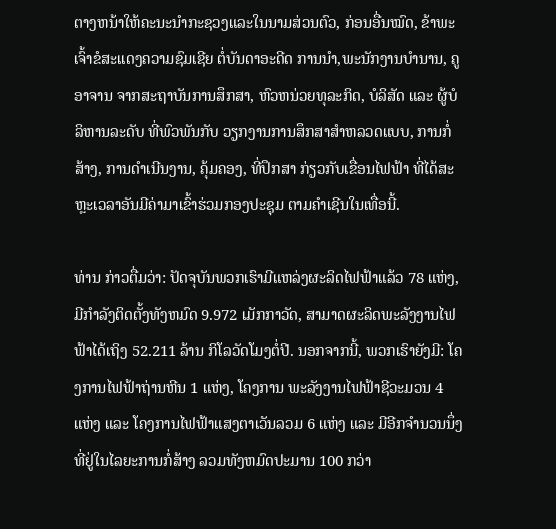ຕາງຫນ້າໃຫ້ຄະນະນໍາກະຊວງແລະໃນນາມສ່ວນຕົວ, ກ່ອນອື່ນໝົດ, ຂ້າພະເຈົ້າຂໍສະເເດງຄວາມຊົມເຊີຍ ຕໍ່ບັນດາອະດີດ ການນໍາ,ພະນັກງານບໍານານ, ຄູອາຈານ ຈາກສະຖາບັນການສຶກສາ, ຫົວຫນ່ວຍທຸລະກິດ, ບໍລິສັດ ແລະ ຜູ້ບໍລິຫານລະດັບ ທີ່ພົວພັນກັບ ວຽກງານການສຶກສາສໍາຫລວດແບບ, ການກໍ່ສ້າງ, ການດໍາເນີນງານ, ຄຸ້ມຄອງ, ທີ່ປຶກສາ ກ່ຽວກັບເຂື່ອນໄຟຟ້າ ທີ່ໄດ້ສະຫຼະເວລາອັນມີຄ່າມາເຂົ້າຮ່ວມກອງປະຊຸມ ຕາມຄໍາເຊີນໃນເທື່ອນີ້.

ທ່ານ ກ່າວຕື່ມວ່າ: ປັດຈຸບັນພວກເຮົາມີແຫລ່ງຜະລິດໄຟຟ້າແລ້ວ 78 ແຫ່ງ, ມີກໍາລັງຕິດຕັ້ງທັງຫມົດ 9.972 ເມັກກາວັດ, ສາມາດຜະລິດພະລັງງານໄຟຟ້າໄດ້ເຖິງ 52.211 ລ້ານ ກິໂລວັດໂມງຕໍ່ປີ. ນອກຈາກນີ້, ພວກເຮົາຍັງມີ: ໂຄງການໄຟຟ້າຖ່ານຫີນ 1 ແຫ່ງ, ໂຄງການ ພະລັງງານໄຟຟ້າຊີວະມວນ 4 ແຫ່ງ ແລະ ໂຄງການໄຟຟ້າແສງຕາເວັນລວມ 6 ແຫ່ງ ແລະ ມີອີກຈໍານວນນຶ່ງທີ່ຢູ່ໃນໄລຍະການກໍ່ສ້າງ ລວມທັງຫມົດປະມານ 100 ກວ່າ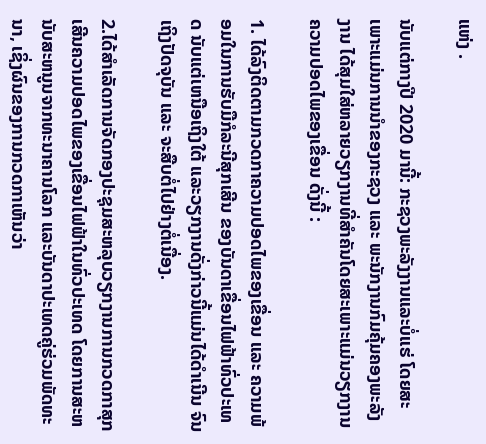ແຫ່ງ .

ນັບແຕ່ກາງປີ 2020 ມານີ້: ກະຊວງພະລັງງານແລະບໍ່ແຮ່ ໂດຍສະເພາະແມ່ນການນໍາຂອງກະຊວງ ແລະ ພະນັກງານກົມຄຸ້ມຄອງພະລັງງານ ໄດ້ສຸມໃສ່ຫລາຍວຽກງານທີ່ສໍາຄັນໂດຍສະເພາະແມ່ນວຽກງານຄວາມປອດໄພຂອງເຂື່ອນ ດັ່ງນີ້ :

1. ໄດ້ລົງຕິດຕາມກວດກາຄວາມປອດໄພຂອງເຂື່ອນ ແລະ ຄວາມພ້ອມໃນການຮັບມືກໍລະນີສຸກເສີນ ຂອງບັນດາເຂື່ອນໄຟຟ້າທົ່ວປະເທດ ນັບແຕ່ເຫນືອເຖິງໃຕ້ ແລະວຽກງານດັ່ງກ່າວນີ້ແມ່ນໄດ້ດໍາເນີນ ຈົນເຖິງປັດຈຸບັນ ແລະ ຈະສືບຕໍ່ໄປຢ່າງຕໍ່ເນື່ອງ.

2.ໄດ້ສໍາເລັດການຈັດກອງປະຊຸມສະຫລຸບວຽກງານການກວດກາສຸກເສີນຄວາມປອດໄພຂອງເຂື່ອນໄຟຟ້າໃນທົ່ວປະເທດ ໂດຍການສະຫນັບສະຫນູນຈາກທະນາຄານໂລກ ແລະບັນດາປະເທດຄູ່ຮ່ວມພັດທະນາ, ເຊິ່ງຜົນຂອງການກວດກາເຫັນວ່າ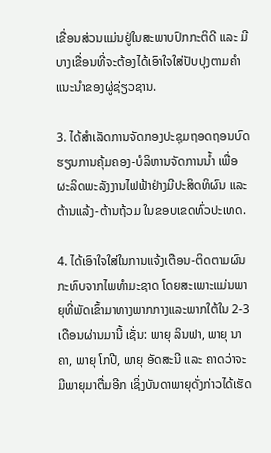ເຂື່ອນສ່ວນແມ່ນຢູ່ໃນສະພາບປົກກະຕິດີ ແລະ ມີບາງເຂື່ອນທີ່ຈະຕ້ອງໄດ້ເອົາໃຈໃສ່ປັບປຸງຕາມຄໍາແນະນໍາຂອງຜູ່ຊ່ຽວຊານ.

3. ໄດ້ສໍາເລັດການຈັດກອງປະຊຸມຖອດຖອນບົດຮຽນການຄຸ້ມຄອງ-ບໍລິຫານຈັດການນ້ຳ ເພື່ອຜະລິດພະລັງງານໄຟຟ້າຢ່າງມີປະສິດທິຜົນ ແລະ ຕ້ານແລ້ງ-ຕ້ານຖ້ວມ ໃນຂອບເຂດທົ່ວປະເທດ.

4. ໄດ້ເອົາໃຈໃສ່ໃນການແຈ້ງເຕືອນ-ຕິດຕາມຜົນກະທົບຈາກໄພທໍາມະຊາດ ໂດຍສະເພາະແມ່ນພາຍຸທີ່ພັດເຂົ້າມາທາງພາກກາງແລະພາກໃຕ້ໃນ 2-3 ເດືອນຜ່ານມານີ້ ເຊັ່ນ: ພາຍຸ ລິນຟາ, ພາຍຸ ນາຄາ, ພາຍຸ ໂກປີ, ພາຍຸ ອັດສະນີ ແລະ ຄາດວ່າຈະມີພາຍຸມາຕື່ມອີກ ເຊິ່ງບັນດາພາຍຸດັ່ງກ່າວໄດ້ເຮັດ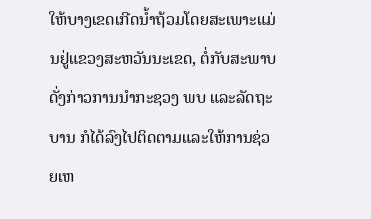ໃຫ້ບາງເຂດເກີດນ້ຳຖ້ວມໂດຍສະເພາະແມ່ນຢູ່ແຂວງສະຫວັນນະເຂດ, ຕໍ່ກັບສະພາບດັ່ງກ່າວການນໍາກະຊວງ ພບ ແລະລັດຖະບານ ກໍໄດ້ລົງໄປຕິດຕາມແລະໃຫ້ການຊ່ວຍເຫ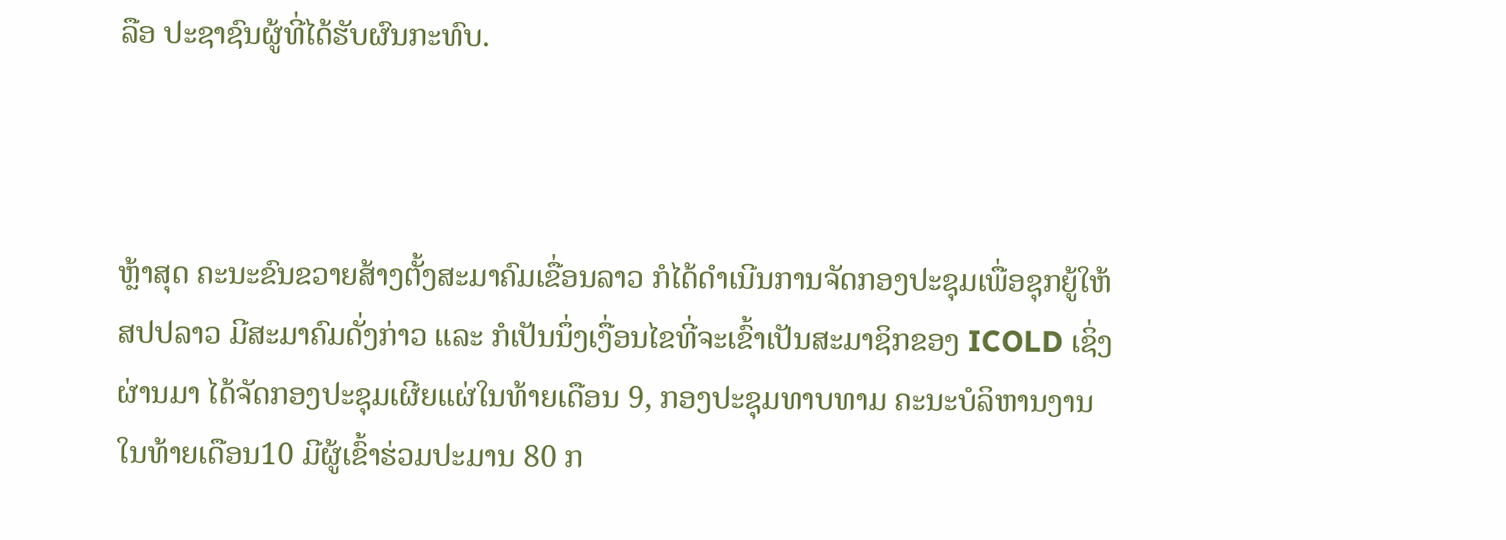ລືອ ປະຊາຊົນຜູ້ທີ່ໄດ້ຮັບຜົນກະທົບ.



ຫຼ້າສຸດ ຄະນະຂົນຂວາຍສ້າງຕັ້ງສະມາຄົມເຂື່ອນລາວ ກໍໄດ້ດໍາເນີນການຈັດກອງປະຊຸມເພື່ອຊຸກຍູ້ໃຫ້ ສປປລາວ ມີສະມາຄົມດັ່ງກ່າວ ແລະ ກໍເປັນນຶ່ງເງື່ອນໄຂທີ່ຈະເຂົ້າເປັນສະມາຊິກຂອງ ICOLD ເຊິ່ງຜ່ານມາ ໄດ້ຈັດກອງປະຊຸມເຜີຍແຜ່ໃນທ້າຍເດືອນ 9, ກອງປະຊຸມທາບທາມ ຄະນະບໍລິຫານງານໃນທ້າຍເດືອນ10 ມີຜູ້ເຂົ້າຮ່ວມປະມານ 80 ກ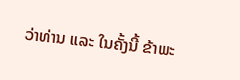ວ່າທ່ານ ແລະ ໃນຄັ້ງນີ້ ຂ້າພະ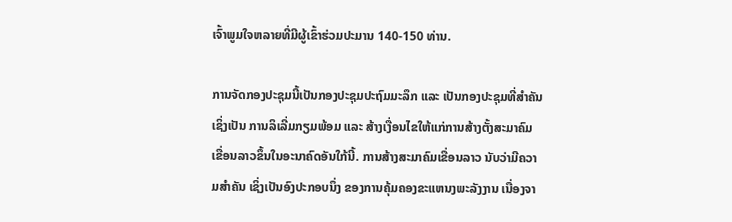ເຈົ້າພູມໃຈຫລາຍທີ່ມີຜູ້ເຂົ້າຮ່ວມປະມານ 140-150 ທ່ານ.

ການຈັດກອງປະຊຸມນີ້ເປັນກອງປະຊຸມປະຖົມມະລຶກ ແລະ ເປັນກອງປະຊຸມທີ່ສໍາຄັນເຊິ່ງເປັນ ການລິເລີ່ມກຽມພ້ອມ ແລະ ສ້າງເງື່ອນໄຂໃຫ້ແກ່ການສ້າງຕັ້ງສະມາຄົມເຂື່ອນລາວຂຶ້ນໃນອະນາຄົດອັນໃກ້ນີ້. ການສ້າງສະມາຄົມເຂື່ອນລາວ ນັບວ່າມີຄວາມສໍາຄັນ ເຊິ່ງເປັນອົງປະກອບນຶ່ງ ຂອງການຄຸ້ມຄອງຂະແຫນງພະລັງງານ ເນື່ອງຈາ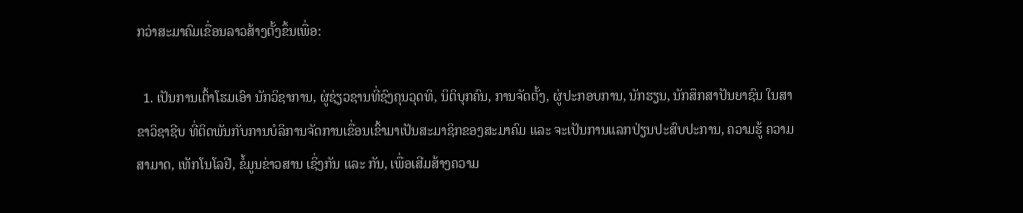ກວ່າສະມາຄົມເຂື່ອນລາວສ້າງຕັ້ງຂຶ້ນເພື່ອ:

  1. ເປັນການເຕົ້າໂຮມເອົາ ນັກວິຊາການ, ຜູ່ຊ່ຽວຊານທີ່ຊົງຄຸນວຸດທິ, ນິຕິບຸກຄົນ, ການຈັດຕັ້ງ, ຜູ່ປະກອບການ, ນັກຮຽນ, ນັກສຶກສາປັນຍາຊົນ ໃນສາຂາວິຊາຊີບ ທີ່ຕິດພັນກັບການບໍລິການຈັດການເຂື່ອນເຂົ້າມາເປັນສະມາຊິກຂອງສະມາຄົມ ແລະ ຈະເປັນການແລກປ່ຽນປະສົບປະການ, ຄວາມຮູ້ ຄວາມສາມາດ, ເທັກໂນໂລຢີ, ຂໍ້ມູນຂ່າວສານ ເຊິ່ງກັນ ແລະ ກັນ, ເພື່ອເສີມສ້າງຄວາມ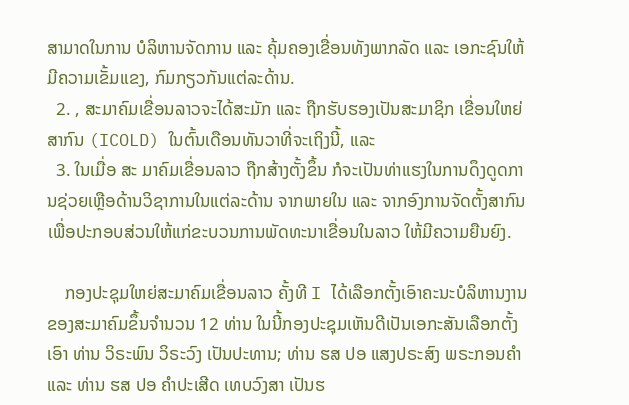ສາມາດໃນການ ບໍລິຫານຈັດການ ແລະ ຄຸ້ມຄອງເຂື່ອນທັງພາກລັດ ແລະ ເອກະຊົນໃຫ້ມີຄວາມເຂັ້ມແຂງ, ກົມກຽວກັນແຕ່ລະດ້ານ.
  2. , ສະມາຄົມເຂື່ອນລາວຈະໄດ້ສະມັກ ແລະ ຖືກຮັບຮອງເປັນສະມາຊິກ ເຂື່ອນໃຫຍ່ສາກົນ (ICOLD) ໃນຕົ້ນເດືອນທັນວາທີ່ຈະເຖິງນີ້, ແລະ
  3. ໃນເມື່ອ ສະ ມາຄົມເຂື່ອນລາວ ຖືກສ້າງຕັ້ງຂຶ້ນ ກໍຈະເປັນທ່າແຮງໃນການດຶງດູດການຊ່ວຍເຫຼືອດ້ານວິຊາການໃນແຕ່ລະດ້ານ ຈາກພາຍໃນ ແລະ ຈາກອົງການຈັດຕັ້ງສາກົນ ເພື່ອປະກອບສ່ວນໃຫ້ແກ່ຂະບວນການພັດທະນາເຂື່ອນໃນລາວ ໃຫ້ມີຄວາມຍືນຍົງ.

    ກອງປະຊຸມໃຫຍ່ສະມາຄົມເຂື່ອນລາວ ຄັ້ງທີ I ໄດ້ເລືອກຕັ້ງເອົາຄະນະບໍລິຫານງານຂອງສະມາຄົມຂຶ້ນຈຳນວນ 12 ທ່ານ ໃນນີ້ກອງປະຊຸມເຫັນດີເປັນເອກະສັນເລືອກຕັ້ງເອົາ ທ່ານ ວິຣະພົນ ວິຣະວົງ ເປັນປະທານ; ທ່ານ ຮສ ປອ ແສງປຣະສົງ ພຣະກອນຄຳ ແລະ ທ່ານ ຮສ ປອ ຄຳປະເສີດ ເທບວົງສາ ເປັນຮ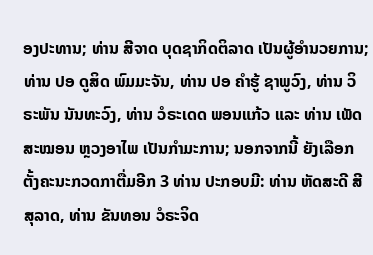ອງປະທານ; ທ່ານ ສີຈາດ ບຸດຊາກິດຕິລາດ ເປັນຜູ້ອຳນວຍການ; ທ່ານ ປອ ດູສິດ ພົມມະຈັນ, ທ່ານ ປອ ຄຳຮູ້ ຊາພູວົງ, ທ່ານ ວິຣະພັນ ນັນທະວົງ, ທ່ານ ວໍຣະເດດ ພອນແກ້ວ ແລະ ທ່ານ ເພັດສະໝອນ ຫຼວງອາໄພ ເປັນກຳມະການ; ນອກຈາກນີ້ ຍັງເລືອກຕັ້ງຄະນະກວດກາຕື່ມອີກ 3 ທ່ານ ປະກອບມີ: ທ່ານ ຫັດສະດີ ສີສຸລາດ, ທ່ານ ຂັນທອນ ວໍຣະຈິດ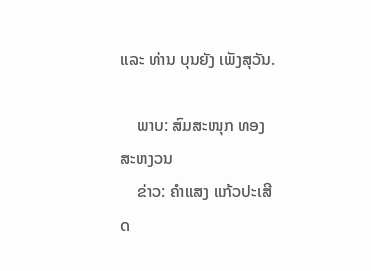ແລະ ທ່ານ ບຸນຍັງ ເພັງສຸວັນ.

    ພາບ: ສົມສະໜຸກ ທອງສະຫງວນ
    ຂ່າວ: ຄຳແສງ ແກ້ວປະເສີດ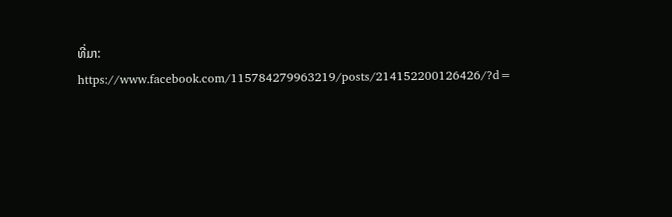ທີ່ມາ: https://www.facebook.com/115784279963219/posts/214152200126426/?d=